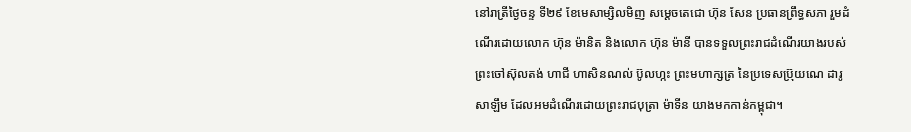នៅរាត្រីថ្ងៃចន្ទ ទី២៩ ខែមេសាម្សិលមិញ សម្ដេចតេជោ ហ៊ុន សែន ប្រធានព្រឹទ្ធសភា រួមដំណើរដោយលោក ហ៊ុន ម៉ានិត និងលោក ហ៊ុន ម៉ានី បានទទួលព្រះរាជដំណើរយាងរបស់ព្រះចៅស៊ុលតង់ ហាជី ហាសិនណល់ ប៊ូលហ្កះ ព្រះមហាក្សត្រ នៃប្រទេសប្រ៊ុយណេ ដារូសាឡឹម ដែលអមដំណើរដោយព្រះរាជបុត្រា ម៉ាទីន យាងមកកាន់កម្ពុជា។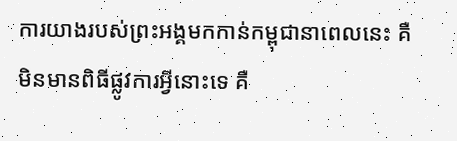ការយាងរបស់ព្រះអង្គមកកាន់កម្ពុជានាពេលនេះ គឺមិនមានពិធីផ្លូវការអ្វីនោះទេ គឺ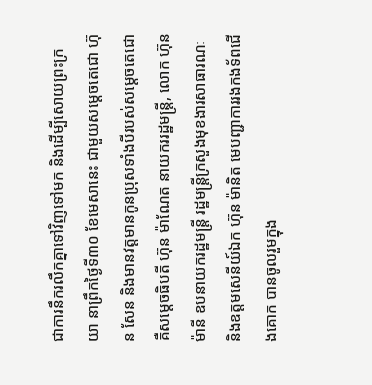ជាការនឹករលឹកគ្នាទៅវិញទៅមក និងដើម្បីសោយព្រះក្រយា នាព្រឹកថ្ងៃទី៣០ ខែមេសានេះ ជាមួយសម្តេចតេជោ ហ៊ុន សែន និងមានវត្តមានកូនប្រុសទាំងបីរបស់សម្ដេចតេជោគឺសម្តេចធិបតី ហ៊ុន ម៉ាណែត នាយកររដ្ឋមន្ត្រី, លោក ហ៊ុន ម៉ានី ឧបនាយករដ្ឋមន្ត្រី រដ្ឋមន្ត្រីក្រសួងមុខងារសាធារណៈ និងឧត្តមសេនីយ៍ឯក ហ៊ុន ម៉ានិត មេបញ្ជាការរងកងទ័ពជើងគោក បានចូលរួមក្នុង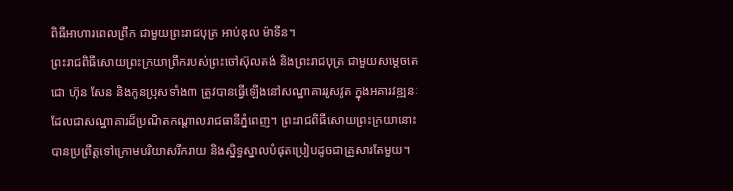ពិធីអាហារពេលព្រឹក ជាមួយព្រះរាជបុត្រ អាប់ឌុល ម៉ាទីន។
ព្រះរាជពិធីសោយព្រះក្រយាព្រឹករបស់ព្រះចៅស៊ុលតង់ និងព្រះរាជបុត្រ ជាមួយសម្តេចតេជោ ហ៊ុន សែន និងកូនប្រុសទាំង៣ ត្រូវបានធ្វើឡើងនៅសណ្ឋាគាររូសវូត ក្នុងអគារវឌ្ឍនៈ ដែលជាសណ្ឋាគារដ៏ប្រណិតកណ្តាលរាជធានីភ្នំពេញ។ ព្រះរាជពិធីសោយព្រះក្រយានោះ បានប្រព្រឹត្តទៅក្រោមបរិយាសរីករាយ និងស្និទ្ធស្នាលបំផុតប្រៀបដូចជាគ្រួសារតែមួយ។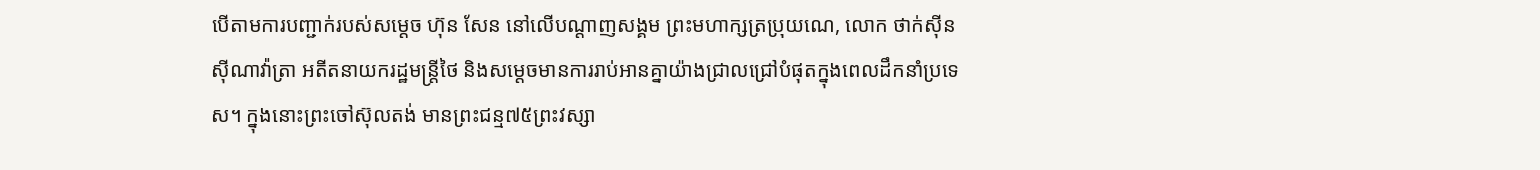បើតាមការបញ្ជាក់របស់សម្តេច ហ៊ុន សែន នៅលើបណ្តាញសង្គម ព្រះមហាក្សត្រប្រុយណេ, លោក ថាក់ស៊ីន ស៊ីណាវ៉ាត្រា អតីតនាយករដ្ឋមន្រ្តីថៃ និងសម្តេចមានការរាប់អានគ្នាយ៉ាងជ្រាលជ្រៅបំផុតក្នុងពេលដឹកនាំប្រទេស។ ក្នុងនោះព្រះចៅស៊ុលតង់ មានព្រះជន្ម៧៥ព្រះវស្សា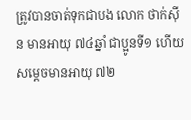ត្រូវបានចាត់ទុកជាបង លោក ថាក់ស៊ីន មានអាយុ ៧៤ឆ្នាំ ជាប្អូនទី១ ហើយសម្តេចមានអាយុ ៧២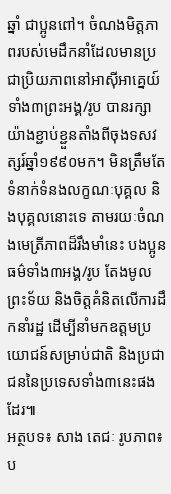ឆ្នាំ ជាប្អូនពៅ។ ចំណងមិត្តភាពរបស់មេដឹកនាំដែលមានប្រជាប្រិយភាពនៅអាស៊ីអាគ្នេយ៍ទាំង៣ព្រះអង្គ/រូប បានរក្សាយ៉ាងខ្ជាប់ខ្ជួនតាំងពីចុងទសវត្សរ៍ឆ្នាំ១៩៩០មក។ មិនត្រឹមតែទំនាក់ទំនងលក្ខណៈបុគ្គល និងបុគ្គលនោះទេ តាមរយៈចំណងមេត្រីភាពដ៏រឹងមាំនេះ បងប្អូនធម៌ទាំង៣អង្គ/រូប តែងមូលព្រះទ័យ និងចិត្តគំនិតលើការដឹកនាំរដ្ឋ ដើម្បីនាំមកឧត្តមប្រយោជន៍សម្រាប់ជាតិ និងប្រជាជននៃប្រទេសទាំង៣នេះផងដែរ៕
អត្ថបទ៖ សាង តេជៈ រូបភាព៖ ប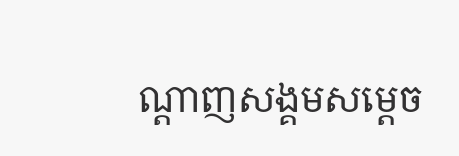ណ្តាញសង្គមសម្តេច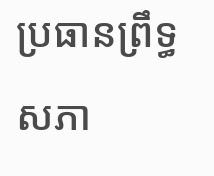ប្រធានព្រឹទ្ធសភា